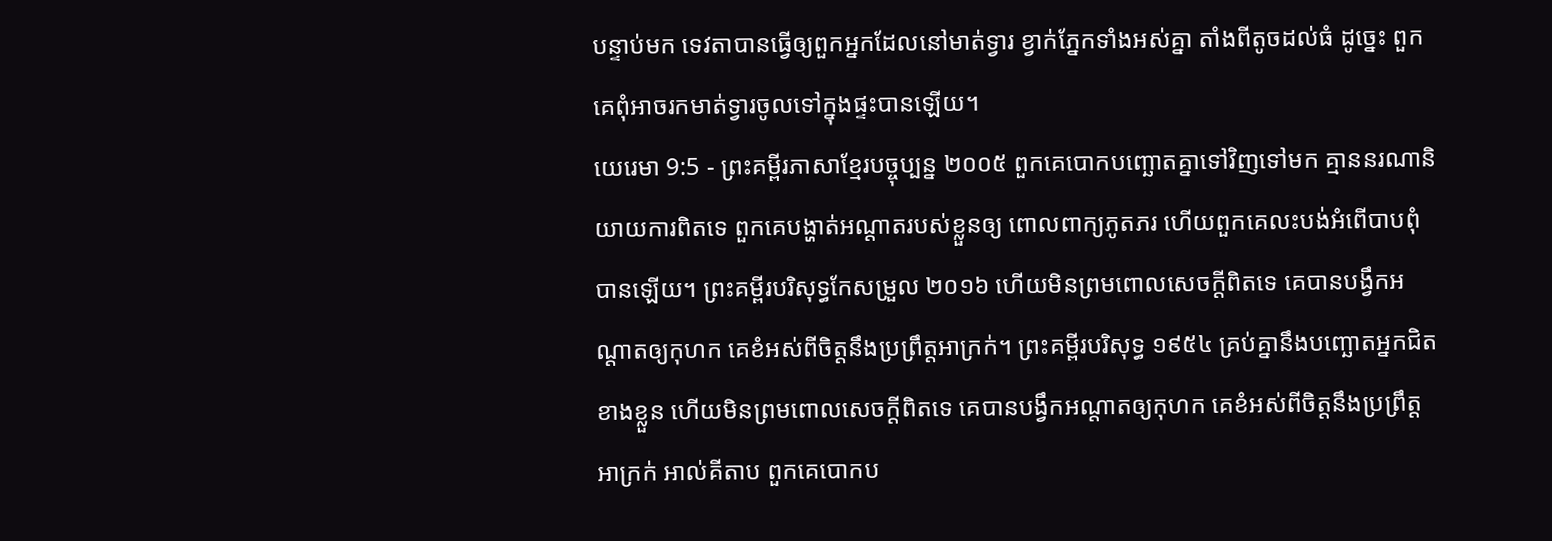បន្ទាប់មក ទេវតាបានធ្វើឲ្យពួកអ្នកដែលនៅមាត់ទ្វារ ខ្វាក់ភ្នែកទាំងអស់គ្នា តាំងពីតូចដល់ធំ ដូច្នេះ ពួកគេពុំអាចរកមាត់ទ្វារចូលទៅក្នុងផ្ទះបានឡើយ។
យេរេមា 9:5 - ព្រះគម្ពីរភាសាខ្មែរបច្ចុប្បន្ន ២០០៥ ពួកគេបោកបញ្ឆោតគ្នាទៅវិញទៅមក គ្មាននរណានិយាយការពិតទេ ពួកគេបង្ហាត់អណ្ដាតរបស់ខ្លួនឲ្យ ពោលពាក្យភូតភរ ហើយពួកគេលះបង់អំពើបាបពុំបានឡើយ។ ព្រះគម្ពីរបរិសុទ្ធកែសម្រួល ២០១៦ ហើយមិនព្រមពោលសេចក្ដីពិតទេ គេបានបង្វឹកអណ្ដាតឲ្យកុហក គេខំអស់ពីចិត្តនឹងប្រព្រឹត្តអាក្រក់។ ព្រះគម្ពីរបរិសុទ្ធ ១៩៥៤ គ្រប់គ្នានឹងបញ្ឆោតអ្នកជិតខាងខ្លួន ហើយមិនព្រមពោលសេចក្ដីពិតទេ គេបានបង្វឹកអណ្តាតឲ្យកុហក គេខំអស់ពីចិត្តនឹងប្រព្រឹត្តអាក្រក់ អាល់គីតាប ពួកគេបោកប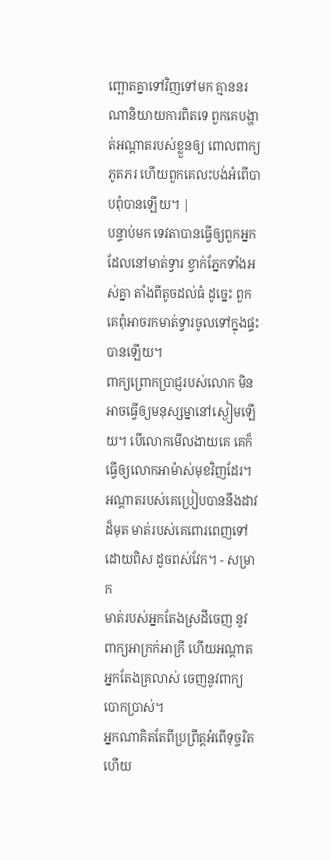ញ្ឆោតគ្នាទៅវិញទៅមក គ្មាននរណានិយាយការពិតទេ ពួកគេបង្ហាត់អណ្ដាតរបស់ខ្លួនឲ្យ ពោលពាក្យភូតភរ ហើយពួកគេលះបង់អំពើបាបពុំបានឡើយ។ |
បន្ទាប់មក ទេវតាបានធ្វើឲ្យពួកអ្នកដែលនៅមាត់ទ្វារ ខ្វាក់ភ្នែកទាំងអស់គ្នា តាំងពីតូចដល់ធំ ដូច្នេះ ពួកគេពុំអាចរកមាត់ទ្វារចូលទៅក្នុងផ្ទះបានឡើយ។
ពាក្យព្រោកប្រាជ្ញរបស់លោក មិនអាចធ្វើឲ្យមនុស្សម្នានៅស្ងៀមឡើយ។ បើលោកមើលងាយគេ គេក៏ធ្វើឲ្យលោកអាម៉ាស់មុខវិញដែរ។
អណ្ដាតរបស់គេប្រៀបបាននឹងដាវដ៏មុត មាត់របស់គេពោរពេញទៅដោយពិស ដូចពស់វែក។ - សម្រាក
មាត់របស់អ្នកតែងស្រដីចេញ នូវពាក្យអាក្រក់អាក្រី ហើយអណ្ដាតអ្នកតែងគ្រលាស់ ចេញនូវពាក្យបោកប្រាស់។
អ្នកណាគិតតែពីប្រព្រឹត្តអំពើទុច្ចរិត ហើយ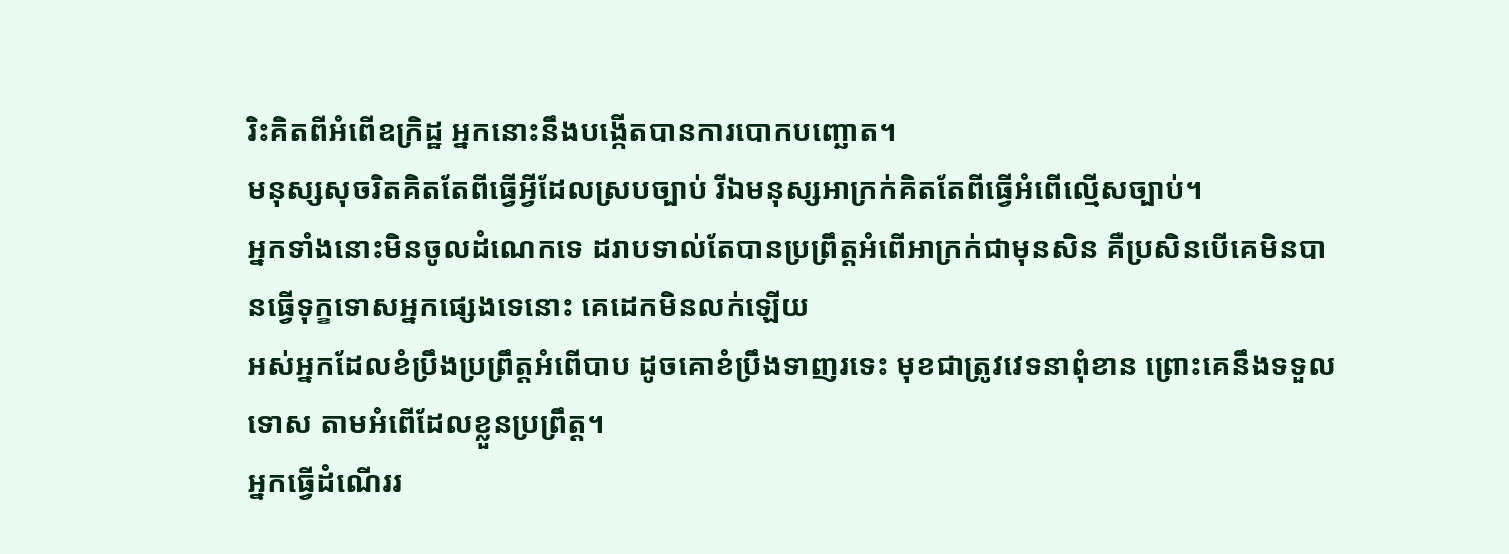រិះគិតពីអំពើឧក្រិដ្ឋ អ្នកនោះនឹងបង្កើតបានការបោកបញ្ឆោត។
មនុស្សសុចរិតគិតតែពីធ្វើអ្វីដែលស្របច្បាប់ រីឯមនុស្សអាក្រក់គិតតែពីធ្វើអំពើល្មើសច្បាប់។
អ្នកទាំងនោះមិនចូលដំណេកទេ ដរាបទាល់តែបានប្រព្រឹត្តអំពើអាក្រក់ជាមុនសិន គឺប្រសិនបើគេមិនបានធ្វើទុក្ខទោសអ្នកផ្សេងទេនោះ គេដេកមិនលក់ឡើយ
អស់អ្នកដែលខំប្រឹងប្រព្រឹត្តអំពើបាប ដូចគោខំប្រឹងទាញរទេះ មុខជាត្រូវវេទនាពុំខាន ព្រោះគេនឹងទទួលទោស តាមអំពើដែលខ្លួនប្រព្រឹត្ត។
អ្នកធ្វើដំណើររ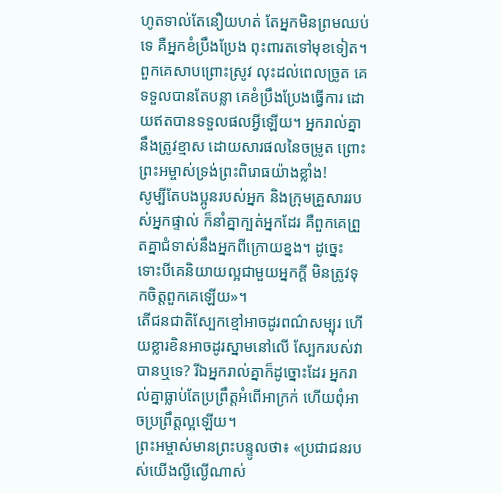ហូតទាល់តែនឿយហត់ តែអ្នកមិនព្រមឈប់ទេ គឺអ្នកខំប្រឹងប្រែង ពុះពារតទៅមុខទៀត។
ពួកគេសាបព្រោះស្រូវ លុះដល់ពេលច្រូត គេទទួលបានតែបន្លា គេខំប្រឹងប្រែងធ្វើការ ដោយឥតបានទទួលផលអ្វីឡើយ។ អ្នករាល់គ្នានឹងត្រូវខ្មាស ដោយសារផលនៃចម្រូត ព្រោះព្រះអម្ចាស់ទ្រង់ព្រះពិរោធយ៉ាងខ្លាំង!
សូម្បីតែបងប្អូនរបស់អ្នក និងក្រុមគ្រួសាររបស់អ្នកផ្ទាល់ ក៏នាំគ្នាក្បត់អ្នកដែរ គឺពួកគេព្រួតគ្នាជំទាស់នឹងអ្នកពីក្រោយខ្នង។ ដូច្នេះ ទោះបីគេនិយាយល្អជាមួយអ្នកក្ដី មិនត្រូវទុកចិត្តពួកគេឡើយ»។
តើជនជាតិស្បែកខ្មៅអាចដូរពណ៌សម្បុរ ហើយខ្លារខិនអាចដូរស្នាមនៅលើ ស្បែករបស់វាបានឬទេ? រីឯអ្នករាល់គ្នាក៏ដូច្នោះដែរ អ្នករាល់គ្នាធ្លាប់តែប្រព្រឹត្តអំពើអាក្រក់ ហើយពុំអាចប្រព្រឹត្តល្អឡើយ។
ព្រះអម្ចាស់មានព្រះបន្ទូលថា៖ «ប្រជាជនរបស់យើងល្ងីល្ងើណាស់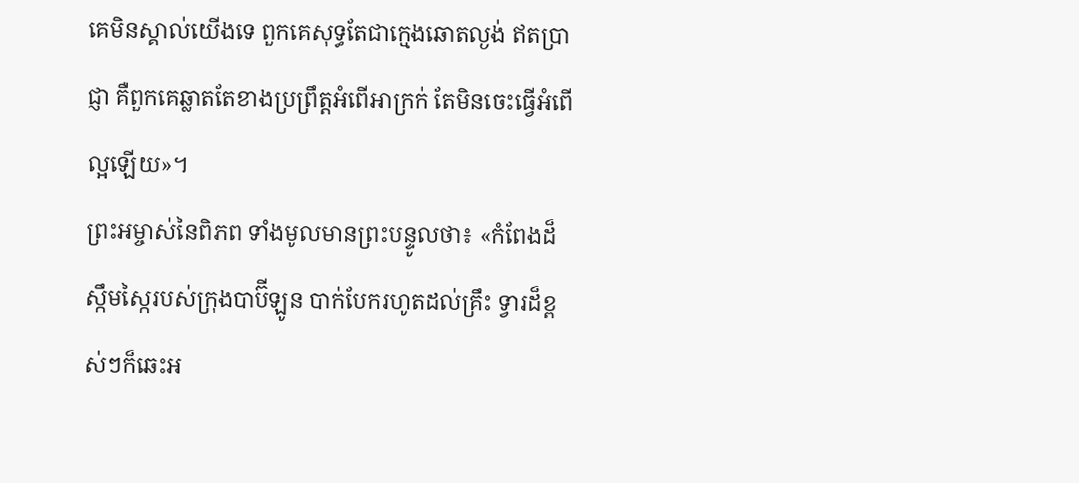គេមិនស្គាល់យើងទេ ពួកគេសុទ្ធតែជាក្មេងឆោតល្ងង់ ឥតប្រាជ្ញា គឺពួកគេឆ្លាតតែខាងប្រព្រឹត្តអំពើអាក្រក់ តែមិនចេះធ្វើអំពើល្អឡើយ»។
ព្រះអម្ចាស់នៃពិភព ទាំងមូលមានព្រះបន្ទូលថា៖ «កំពែងដ៏ស្កឹមស្កៃរបស់ក្រុងបាប៊ីឡូន បាក់បែករហូតដល់គ្រឹះ ទ្វារដ៏ខ្ពស់ៗក៏ឆេះអ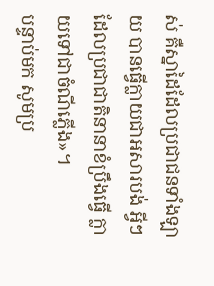ស់ គឺស្នាដៃដែលប្រជាជនទាំងឡាយ បានធ្វើក្លាយជាអសារបង់ អ្វីៗដែលប្រជាជាតិនានាខំប្រឹងធ្វើ ក្លាយទៅជាចំណីភ្លើង»។
បន្ទាប់មក សូមប្រ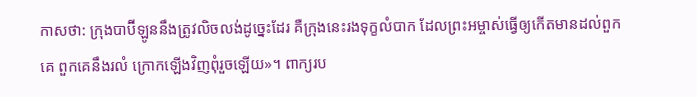កាសថា: ក្រុងបាប៊ីឡូននឹងត្រូវលិចលង់ដូច្នេះដែរ គឺក្រុងនេះរងទុក្ខលំបាក ដែលព្រះអម្ចាស់ធ្វើឲ្យកើតមានដល់ពួកគេ ពួកគេនឹងរលំ ក្រោកឡើងវិញពុំរួចឡើយ»។ ពាក្យរប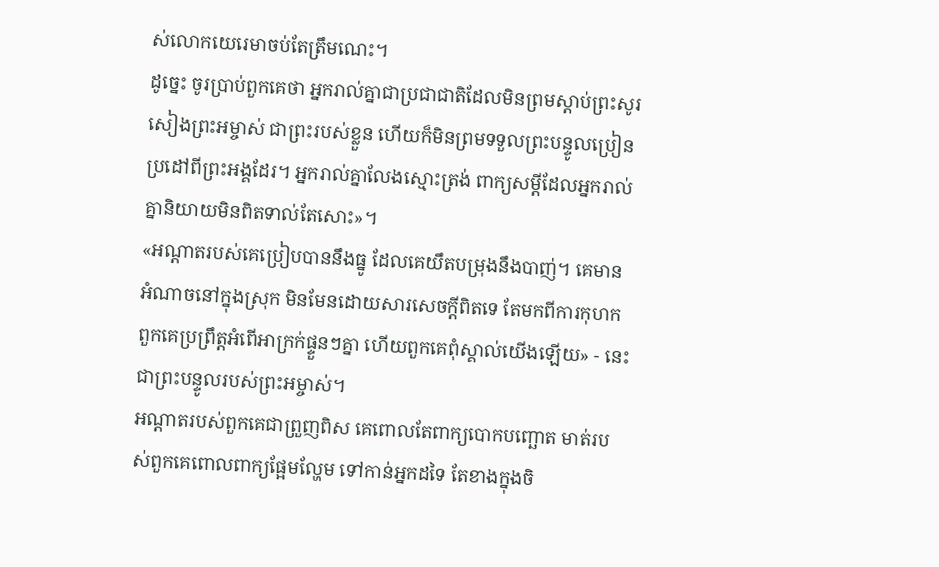ស់លោកយេរេមាចប់តែត្រឹមណេះ។
ដូច្នេះ ចូរប្រាប់ពួកគេថា អ្នករាល់គ្នាជាប្រជាជាតិដែលមិនព្រមស្ដាប់ព្រះសូរសៀងព្រះអម្ចាស់ ជាព្រះរបស់ខ្លួន ហើយក៏មិនព្រមទទួលព្រះបន្ទូលប្រៀនប្រដៅពីព្រះអង្គដែរ។ អ្នករាល់គ្នាលែងស្មោះត្រង់ ពាក្យសម្ដីដែលអ្នករាល់គ្នានិយាយមិនពិតទាល់តែសោះ»។
«អណ្ដាតរបស់គេប្រៀបបាននឹងធ្នូ ដែលគេយឹតបម្រុងនឹងបាញ់។ គេមានអំណាចនៅក្នុងស្រុក មិនមែនដោយសារសេចក្ដីពិតទេ តែមកពីការកុហក ពួកគេប្រព្រឹត្តអំពើអាក្រក់ផ្ទួនៗគ្នា ហើយពួកគេពុំស្គាល់យើងឡើយ» - នេះជាព្រះបន្ទូលរបស់ព្រះអម្ចាស់។
អណ្ដាតរបស់ពួកគេជាព្រួញពិស គេពោលតែពាក្យបោកបញ្ឆោត មាត់របស់ពួកគេពោលពាក្យផ្អែមល្ហែម ទៅកាន់អ្នកដទៃ តែខាងក្នុងចិ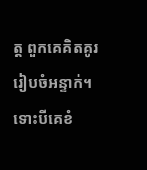ត្ត ពួកគេគិតគូររៀបចំអន្ទាក់។
ទោះបីគេខំ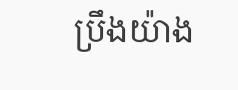ប្រឹងយ៉ាង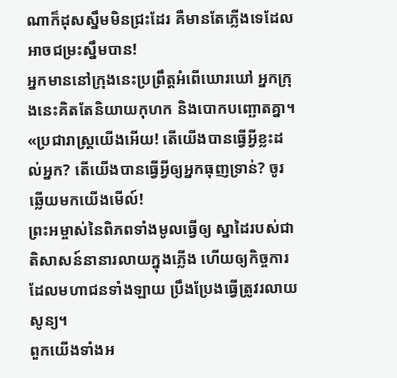ណាក៏ដុសស្នឹមមិនជ្រះដែរ គឺមានតែភ្លើងទេដែលអាចជម្រះស្នឹមបាន!
អ្នកមាននៅក្រុងនេះប្រព្រឹត្តអំពើឃោរឃៅ អ្នកក្រុងនេះគិតតែនិយាយកុហក និងបោកបញ្ឆោតគ្នា។
«ប្រជារាស្ត្រយើងអើយ! តើយើងបានធ្វើអ្វីខ្លះដល់អ្នក? តើយើងបានធ្វើអ្វីឲ្យអ្នកធុញទ្រាន់? ចូរឆ្លើយមកយើងមើល៍!
ព្រះអម្ចាស់នៃពិភពទាំងមូលធ្វើឲ្យ ស្នាដៃរបស់ជាតិសាសន៍នានារលាយក្នុងភ្លើង ហើយឲ្យកិច្ចការដែលមហាជនទាំងឡាយ ប្រឹងប្រែងធ្វើត្រូវរលាយសូន្យ។
ពួកយើងទាំងអ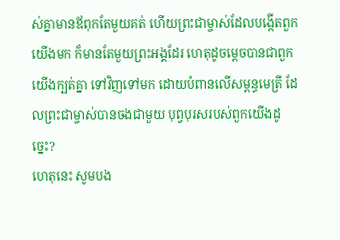ស់គ្នាមានឪពុកតែមួយគត់ ហើយព្រះជាម្ចាស់ដែលបង្កើតពួកយើងមក ក៏មានតែមួយព្រះអង្គដែរ ហេតុដូចម្ដេចបានជាពួកយើងក្បត់គ្នា ទៅវិញទៅមក ដោយបំពានលើសម្ពន្ធមេត្រី ដែលព្រះជាម្ចាស់បានចងជាមួយ បុព្វបុរសរបស់ពួកយើងដូច្នេះ?
ហេតុនេះ សូមបង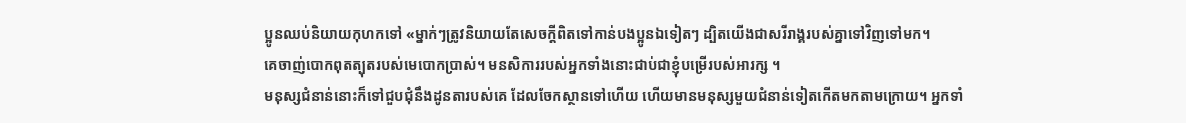ប្អូនឈប់និយាយកុហកទៅ «ម្នាក់ៗត្រូវនិយាយតែសេចក្ដីពិតទៅកាន់បងប្អូនឯទៀតៗ ដ្បិតយើងជាសរីរាង្គរបស់គ្នាទៅវិញទៅមក។
គេចាញ់បោកពុតត្បុតរបស់មេបោកប្រាស់។ មនសិការរបស់អ្នកទាំងនោះជាប់ជាខ្ញុំបម្រើរបស់អារក្ស ។
មនុស្សជំនាន់នោះក៏ទៅជួបជុំនឹងដូនតារបស់គេ ដែលចែកស្ថានទៅហើយ ហើយមានមនុស្សមួយជំនាន់ទៀតកើតមកតាមក្រោយ។ អ្នកទាំ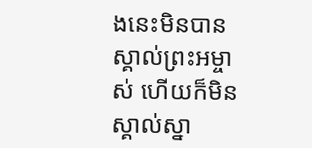ងនេះមិនបានស្គាល់ព្រះអម្ចាស់ ហើយក៏មិនស្គាល់ស្នា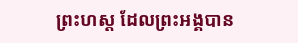ព្រះហស្ដ ដែលព្រះអង្គបាន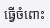ធ្វើចំពោះ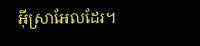អ៊ីស្រាអែលដែរ។